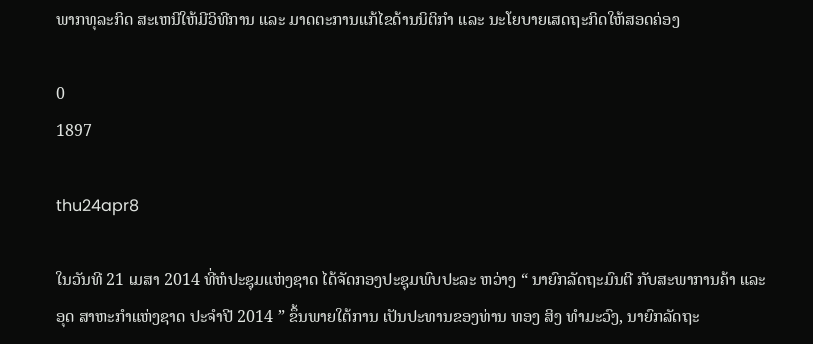ພາກທຸລະກິດ ສະເຫນີໃຫ້ມີວິທີການ ແລະ ມາດຕະການແກ້ໄຂດ້ານນິຕິກຳ ແລະ ນະໂຍບາຍເສດຖະກິດໃຫ້ສອດຄ່ອງ

0
1897

thu24apr8

ໃນວັນທີ 21 ເມສາ 2014 ທີ່ຫໍປະຊຸມແຫ່ງຊາດ ໄດ້ຈັດກອງປະຊຸມພົບປະລະ ຫວ່າງ “ ນາຍົກລັດຖະມົນຕີ ກັບສະພາການຄ້າ ແລະ ອຸດ ສາຫະກຳແຫ່ງຊາດ ປະຈຳປີ 2014 ” ຂຶ້ນພາຍໃຕ້ການ ເປັນປະທານຂອງທ່ານ ທອງ ສິງ ທຳມະວົງ, ນາຍົກລັດຖະ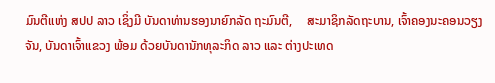ມົນຕີແຫ່ງ ສປປ ລາວ ເຊິ່ງມີ ບັນດາທ່ານຮອງນາຍົກລັດ ຖະມົນຕີ,     ສະມາຊິກລັດຖະບານ, ເຈົ້າຄອງນະຄອນວຽງ ຈັນ, ບັນດາເຈົ້າແຂວງ ພ້ອມ ດ້ວຍບັນດານັກທຸລະກິດ ລາວ ແລະ ຕ່າງປະເທດ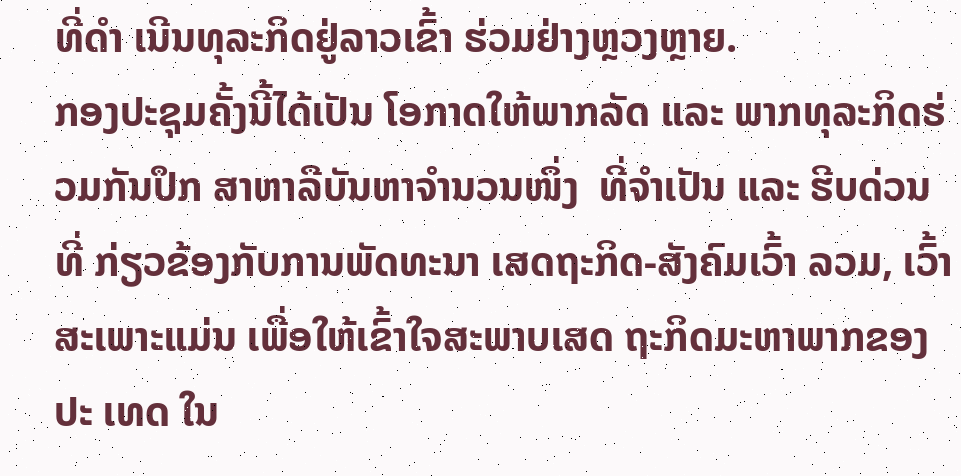ທີ່ດຳ ເນີນທຸລະກິດຢູ່ລາວເຂົ້າ ຮ່ວມຢ່າງຫຼວງຫຼາຍ.
ກອງປະຊຸມຄັ້ງນີ້ໄດ້ເປັນ ໂອກາດໃຫ້ພາກລັດ ແລະ ພາກທຸລະກິດຮ່ວມກັນປຶກ ສາຫາລືບັນຫາຈຳນວນໜຶ່ງ  ທີ່ຈຳເປັນ ແລະ ຮີບດ່ວນ ທີ່ ກ່ຽວຂ້ອງກັບການພັດທະນາ ເສດຖະກິດ-ສັງຄົມເວົ້າ ລວມ, ເວົ້າສະເພາະແມ່ນ ເພື່ອໃຫ້ເຂົ້າໃຈສະພາບເສດ ຖະກິດມະຫາພາກຂອງປະ ເທດ ໃນ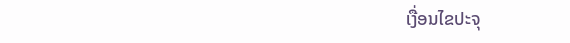ເງື່ອນໄຂປະຈຸ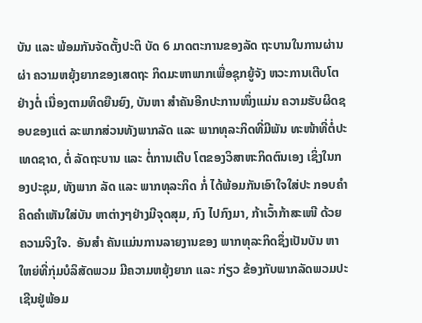ບັນ ແລະ ພ້ອມກັນຈັດຕັ້ງປະຕິ ບັດ 6 ມາດຕະການຂອງລັດ ຖະບານໃນການຜ່ານຜ່າ ຄວາມຫຍຸ້ງຍາກຂອງເສດຖະ ກິດມະຫາພາກເພື່ອຊຸກຍູ້ຈັງ ຫວະການເຕີບໂຕຢ່າງຕໍ່ ເນື່ອງຕາມທິດຍືນຍົງ, ບັນຫາ ສຳຄັນອີກປະການໜຶ່ງແມ່ນ ຄວາມຮັບຜິດຊອບຂອງແຕ່ ລະພາກສ່ວນທັງພາກລັດ ແລະ ພາກທຸລະກິດທີ່ມີພັນ ທະໜ້າທີ່ຕໍ່ປະເທດຊາດ, ຕໍ່ ລັດຖະບານ ແລະ ຕໍ່ການເຕີບ ໂຕຂອງວິສາຫະກິດຕົນເອງ ເຊິ່ງໃນກອງປະຊຸມ, ທັງພາກ ລັດ ແລະ ພາກທຸລະກິດ ກໍ່ ໄດ້ພ້ອມກັນເອົາໃຈໃສ່ປະ ກອບຄຳຄິດຄຳເຫັນໃສ່ບັນ ຫາຕ່າງໆຢ່າງມີຈຸດສຸມ, ກົງ ໄປກົງມາ, ກ້າເວົ້າກ້າສະເໜີ ດ້ວຍຄວາມຈິງໃຈ.  ອັນສຳ ຄັນແມ່ນການລາຍງານຂອງ ພາກທຸລະກິດຊຶ່ງເປັນບັນ ຫາໃຫຍ່ທີ່ກຸ່ມບໍລິສັດພວມ ມີຄວາມຫຍຸ້ງຍາກ ແລະ ກ່ຽວ ຂ້ອງກັບພາກລັດພວມປະ ເຊີນຢູ່ພ້ອມ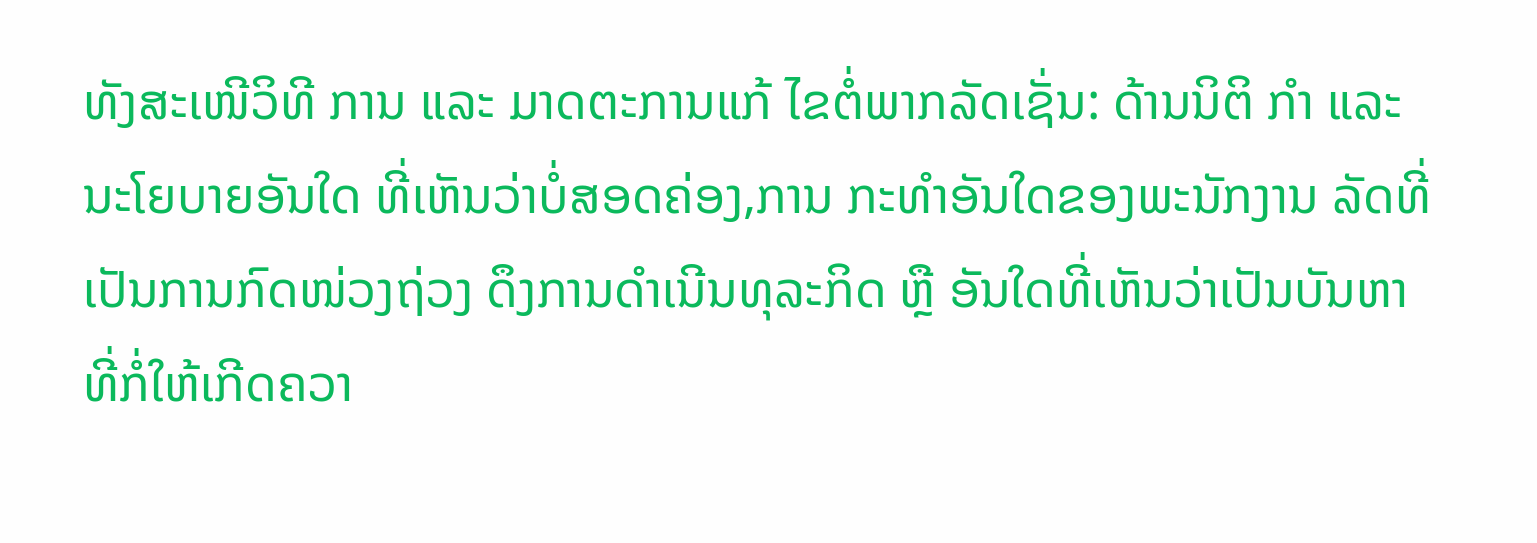ທັງສະເໜີວິທີ ການ ແລະ ມາດຕະການແກ້ ໄຂຕໍ່ພາກລັດເຊັ່ນ: ດ້ານນິຕິ ກຳ ແລະ ນະໂຍບາຍອັນໃດ ທີ່ເຫັນວ່າບໍ່ສອດຄ່ອງ,ການ ກະທຳອັນໃດຂອງພະນັກງານ ລັດທີ່ເປັນການກົດໜ່ວງຖ່ວງ ດຶງການດຳເນີນທຸລະກິດ ຫຼື ອັນໃດທີ່ເຫັນວ່າເປັນບັນຫາ ທີ່ກໍ່ໃຫ້ເກີດຄວາ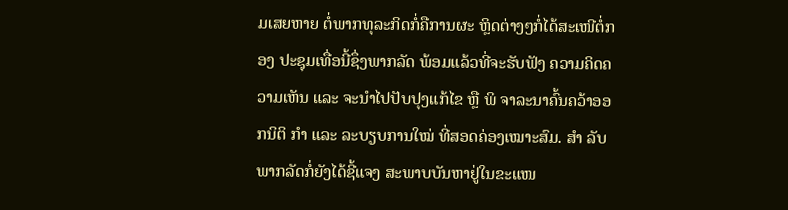ມເສຍຫາຍ ຕໍ່ພາກທຸລະກິດກໍ່ຄືການຜະ ຫຼິດຕ່າງໆກໍ່ໄດ້ສະເໜີຕໍ່ກອງ ປະຊຸມເທື່ອນີ້ຊຶ່ງພາກລັດ ພ້ອມແລ້ວທີ່ຈະຮັບຟັງ ຄວາມຄິດຄວາມເຫັນ ແລະ ຈະນຳໄປປັບປຸງແກ້ໄຂ ຫຼື ພິ ຈາລະນາຄົ້ນຄວ້າອອກນິຕິ ກຳ ແລະ ລະບຽບການໃໝ່ ທີ່ສອດຄ່ອງເໝາະສົມ. ສຳ ລັບພາກລັດກໍ່ຍັງໄດ້ຊີ້ແຈງ ສະພາບບັນຫາຢູ່ໃນຂະແໜ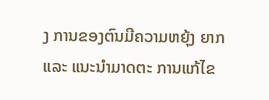ງ ການຂອງຕົນມີຄວາມຫຍຸ້ງ ຍາກ ແລະ ແນະນຳມາດຕະ ການແກ້ໄຂ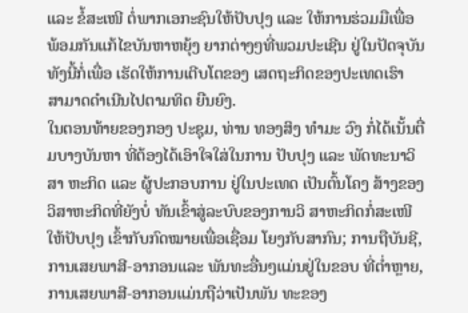ແລະ ຂໍ້ສະເໜີ ຕໍ່ພາກເອກະຊົນໃຫ້ປັບປຸງ ແລະ ໃຫ້ການຮ່ວມມືເພື່ອ ພ້ອມກັນແກ້ໄຂບັນຫາຫຍຸ້ງ ຍາກຕ່າງໆທີ່ພວມປະເຊີນ ຢູ່ໃນປັດຈຸບັນທັງນີ້ກໍ່ເພື່ອ ເຮັດໃຫ້ການເຕີບໂຕຂອງ ເສດຖະກິດຂອງປະເທດເຮົາ  ສາມາດດຳເນີນໄປຕາມທິດ ຍືນຍົງ.
ໃນຕອນທ້າຍຂອງກອງ ປະຊຸມ, ທ່ານ ທອງສິງ ທຳມະ ວົງ ກໍ່ໄດ້ເນັ້ນຕື່ມບາງບັນຫາ ທີ່ຕ້ອງໄດ້ເອົາໃຈໃສ່ໃນການ ປັບປຸງ ແລະ ພັດທະນາວິສາ ຫະກິດ ແລະ ຜູ້ປະກອບການ ຢູ່ໃນປະເທດ ເປັນຕົ້ນໂຄງ ສ້າງຂອງວິສາຫະກິດທີ່ຍັງບໍ່ ທັນເຂົ້າສູ່ລະບົບຂອງການວິ ສາຫະກິດກໍ່ສະເໜີໃຫ້ປັບປຸງ ເຂົ້າກັບກົດໝາຍເພື່ອເຊື່ອມ ໂຍງກັບສາກົນ; ການຖືບັນຊີ, ການເສຍພາສີ-ອາກອນແລະ ພັນທະອື່ນໆແມ່ນຢູ່ໃນຂອບ ທີ່ຕ່ຳຫຼາຍ, ການເສຍພາສີ-ອາກອນແມ່ນຖືວ່າເປັນພັນ ທະຂອງ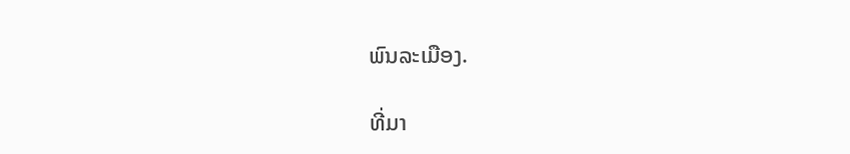ພົນລະເມືອງ.

ທີ່ມາ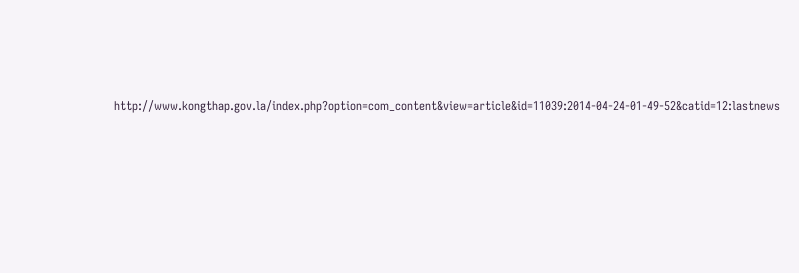http://www.kongthap.gov.la/index.php?option=com_content&view=article&id=11039:2014-04-24-01-49-52&catid=12:lastnews